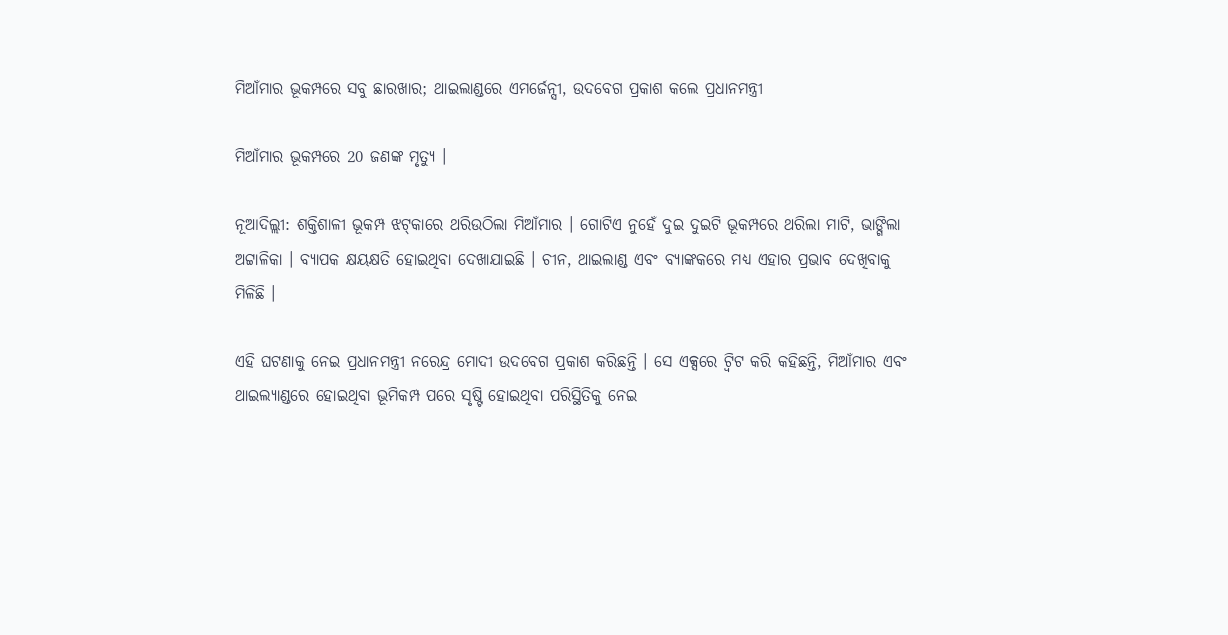ମିଆଁମାର ଭୂକମ୍ପରେ ସବୁ ଛାରଖାର; ଥାଇଲାଣ୍ଡରେ ଏମର୍ଜେନ୍ସୀ, ଉଦବେଗ ପ୍ରକାଶ କଲେ ପ୍ରଧାନମନ୍ତ୍ରୀ

ମିଆଁମାର ଭୂକମ୍ପରେ 20 ଜଣଙ୍କ ମୃତ୍ୟୁ ।

ନୂଆଦିଲ୍ଲୀ: ଶକ୍ତିଶାଳୀ ଭୂକମ୍ପ ଝଟ୍‌କାରେ ଥରିଉଠିଲା ମିଆଁମାର । ଗୋଟିଏ ନୁହେଁ ଦୁଇ ଦୁଇଟି ଭୂକମ୍ପରେ ଥରିଲା ମାଟି, ଭାଙ୍ଗିଲା ଅଟ୍ଟାଳିକା । ବ୍ୟାପକ କ୍ଷୟକ୍ଷତି ହୋଇଥିବା ଦେଖାଯାଇଛି । ଚୀନ, ଥାଇଲାଣ୍ଡ ଏବଂ ବ୍ୟାଙ୍କକରେ ମଧ୍ୟ ଏହାର ପ୍ରଭାବ ଦେଖିବାକୁ ମିଳିଛି ।

ଏହି ଘଟଣାକୁ ନେଇ ପ୍ରଧାନମନ୍ତ୍ରୀ ନରେନ୍ଦ୍ର ମୋଦୀ ଉଦବେଗ ପ୍ରକାଶ କରିଛନ୍ତି । ସେ ଏକ୍ସରେ ଟ୍ବିଟ କରି କହିଛନ୍ତି, ମିଆଁମାର ଏବଂ ଥାଇଲ୍ୟାଣ୍ଡରେ ହୋଇଥିବା ଭୂମିକମ୍ପ ପରେ ସୃଷ୍ଟି ହୋଇଥିବା ପରିସ୍ଥିତିକୁ ନେଇ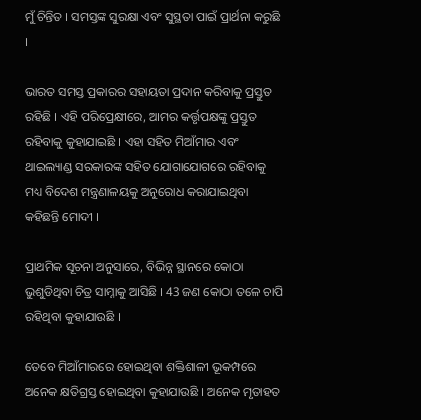ମୁଁ ଚିନ୍ତିତ । ସମସ୍ତଙ୍କ ସୁରକ୍ଷା ଏବଂ ସୁସ୍ଥତା ପାଇଁ ପ୍ରାର୍ଥନା କରୁଛି ।

ଭାରତ ସମସ୍ତ ପ୍ରକାରର ସହାୟତା ପ୍ରଦାନ କରିବାକୁ ପ୍ରସ୍ତୁତ ରହିଛି । ଏହି ପରିପ୍ରେକ୍ଷୀରେ, ଆମର କର୍ତ୍ତୃପକ୍ଷଙ୍କୁ ପ୍ରସ୍ତୁତ ରହିବାକୁ କୁହାଯାଇଛି । ଏହା ସହିତ ମିଆଁମାର ଏବଂ ଥାଇଲ୍ୟାଣ୍ଡ ସରକାରଙ୍କ ସହିତ ଯୋଗାଯୋଗରେ ରହିବାକୁ ମଧ୍ୟ ବିଦେଶ ମନ୍ତ୍ରଣାଳୟକୁ ଅନୁରୋଧ କରାଯାଇଥିବା କହିଛନ୍ତି ମୋଦୀ ।

ପ୍ରାଥମିକ ସୂଚନା ଅନୁସାରେ, ବିଭିନ୍ନ ସ୍ଥାନରେ କୋଠା ଭୁଶୁଡିଥିବା ଚିତ୍ର ସାମ୍ନାକୁ ଆସିଛି । 43 ଜଣ କୋଠା ତଳେ ଚାପି ରହିଥିବା କୁହାଯାଉଛି ।

ତେବେ ମିଆଁମାରରେ ହୋଇଥିବା ଶକ୍ତିଶାଳୀ ଭୂକମ୍ପରେ ଅନେକ କ୍ଷତିଗ୍ରସ୍ତ ହୋଇଥିବା କୁହାଯାଉଛି । ଅନେକ ମୃତାହତ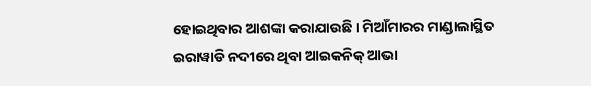ହୋଇଥିବାର ଆଶଙ୍କା କରାଯାଉଛି । ମିଆଁମାରର ମାଣ୍ଡାଲାସ୍ଥିତ ଇରାୱାଡି ନଦୀରେ ଥିବା ଆଇକନିକ୍ ଆଭା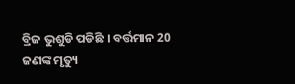ବ୍ରିଜ ଭୁଶୁଡି ପଡିଛି । ବର୍ତ୍ତମାନ 20 ଜଣଙ୍କ ମୃତ୍ୟୁ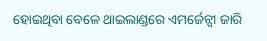ହୋଇଥିବା ବେଳେ ଥାଇଲାଣ୍ଡରେ ଏମର୍ଜେନ୍ସୀ ଜାରି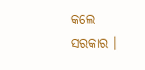କଲେ ସରକାର ।